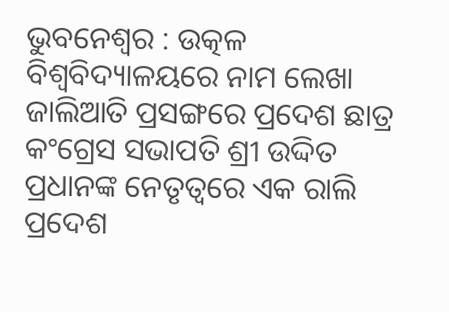ଭୁବନେଶ୍ୱର : ଉତ୍କଳ ବିଶ୍ଵବିଦ୍ୟାଳୟରେ ନାମ ଲେଖା ଜାଲିଆତି ପ୍ରସଙ୍ଗରେ ପ୍ରଦେଶ ଛାତ୍ର କଂଗ୍ରେସ ସଭାପତି ଶ୍ରୀ ଉଦ୍ଦିତ ପ୍ରଧାନଙ୍କ ନେତୃତ୍ଵରେ ଏକ ରାଲି ପ୍ରଦେଶ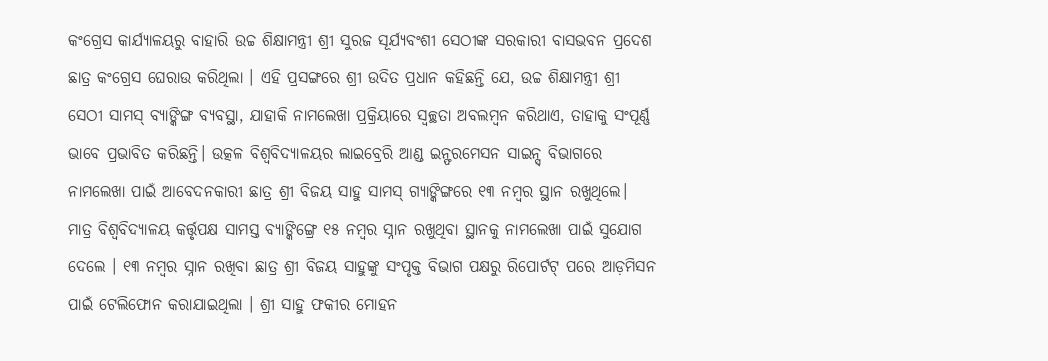କଂଗ୍ରେସ କାର୍ଯ୍ୟାଳୟରୁ ବାହାରି ଉଚ୍ଚ ଶିକ୍ଷାମନ୍ତ୍ରୀ ଶ୍ରୀ ସୁରଜ ସୂର୍ଯ୍ୟବଂଶୀ ସେଠୀଙ୍କ ସରକାରୀ ବାସଭବନ ପ୍ରଦେଶ ଛାତ୍ର କଂଗ୍ରେସ ଘେରାଉ କରିଥିଲା । ଏହି ପ୍ରସଙ୍ଗରେ ଶ୍ରୀ ଉଦିତ ପ୍ରଧାନ କହିଛନ୍ତି ଯେ, ଉଚ୍ଚ ଶିକ୍ଷାମନ୍ତ୍ରୀ ଶ୍ରୀ ସେଠୀ ସାମସ୍ ବ୍ୟାଙ୍କିଙ୍ଗ ବ୍ୟବସ୍ଥା, ଯାହାକି ନାମଲେଖା ପ୍ରକ୍ରିୟାରେ ସ୍ଵଚ୍ଛତା ଅବଲମ୍ବନ କରିଥାଏ, ତାହାକୁ ସଂପୂର୍ଣ୍ଣ ଭାବେ ପ୍ରଭାବିତ କରିଛନ୍ତି। ଉତ୍କଳ ବିଶ୍ବବିଦ୍ୟାଳୟର ଲାଇବ୍ରେରି ଆଣ୍ଡ ଇନ୍ଫରମେସନ ସାଇନ୍ସ୍ ବିଭାଗରେ ନାମଲେଖା ପାଇଁ ଆବେଦନକାରୀ ଛାତ୍ର ଶ୍ରୀ ବିଜୟ ସାହୁ ସାମସ୍ ଗ୍ୟାଙ୍କିଙ୍ଗରେ ୧୩ ନମ୍ବର ସ୍ଥାନ ରଖୁଥିଲେ।
ମାତ୍ର ବିଶ୍ଵବିଦ୍ୟାଳୟ କର୍ତ୍ତୃପକ୍ଷ ସାମସ୍ତ ବ୍ୟାଙ୍କିଙ୍ଗ୍ରେ ୧୫ ନମ୍ବର ସ୍ନାନ ରଖୁଥିବା ସ୍ଥାନକୁ ନାମଲେଖା ପାଇଁ ସୁଯୋଗ ଦେଲେ । ୧୩ ନମ୍ବର ସ୍ନାନ ରଖିବା ଛାତ୍ର ଶ୍ରୀ ବିଜୟ ସାହୁଙ୍କୁ ସଂପୃକ୍ତ ବିଭାଗ ପକ୍ଷରୁ ରିପୋର୍ଟଟ୍ ପରେ ଆଡ଼ମିସନ ପାଇଁ ଟେଲିଫୋନ କରାଯାଇଥିଲା । ଶ୍ରୀ ସାହୁ ଫକୀର ମୋହନ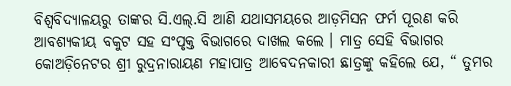ବିଶ୍ଵବିଦ୍ୟାଳୟରୁ ତାଙ୍କର ସି.ଏଲ୍.ସି ଆଣି ଯଥାସମୟରେ ଆଡ଼ମିସନ ଫର୍ମ ପୂରଣ କରି ଆବଶ୍ୟକୀୟ ବକୁଟ ସହ ସଂପୃକ୍ତ ବିଭାଗରେ ଦାଖଲ କଲେ । ମାତ୍ର ସେହି ବିଭାଗର କୋଅଡ଼ିନେଟର ଶ୍ରୀ ରୁଦ୍ରନାରାୟଣ ମହାପାତ୍ର ଆବେଦନକାରୀ ଛାତ୍ରଙ୍କୁ କହିଲେ ଯେ, “ ତୁମର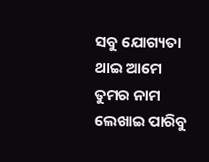ସବୁ ଯୋଗ୍ୟତା ଥାଇ ଆମେ ତୁମର ନାମ ଲେଖାଇ ପାରିବୁ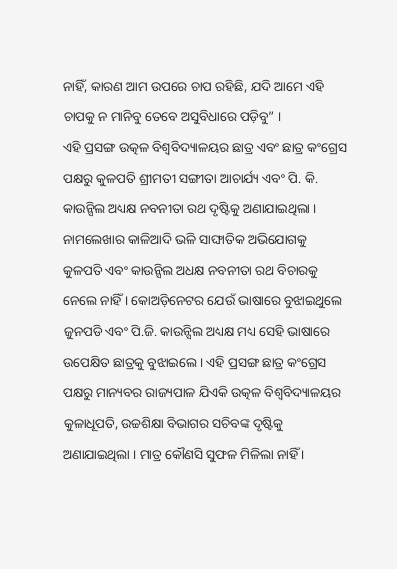ନାହିଁ, କାରଣ ଆମ ଉପରେ ଚାପ ରହିଛି, ଯଦି ଆମେ ଏହି ଚାପକୁ ନ ମାନିବୁ ତେବେ ଅସୁବିଧାରେ ପଡ଼ିବୁ” ।
ଏହି ପ୍ରସଙ୍ଗ ଉତ୍କଳ ବିଶ୍ବବିଦ୍ୟାଳୟର ଛାତ୍ର ଏବଂ ଛାତ୍ର କଂଗ୍ରେସ ପକ୍ଷରୁ କୁଳପତି ଶ୍ରୀମତୀ ସଙ୍ଗୀତା ଆଚାର୍ଯ୍ୟ ଏବଂ ପି. କି. କାଉନ୍ସିଲ ଅଧ୍ୟକ୍ଷ ନବନୀତା ରଥ ଦୃଷ୍ଟିକୁ ଅଣାଯାଇଥିଲା । ନାମଲେଖାର କାଳିଆଦି ଭଳି ସାଙ୍ଘାତିକ ଅଭିଯୋଗକୁ କୁଳପତି ଏବଂ କାଉନ୍ସିଲ ଅଧକ୍ଷ ନବନୀତା ରଥ ବିଚାରକୁ ନେଲେ ନାହିଁ । କୋଅଡ଼ିନେଟର ଯେଉଁ ଭାଷାରେ ବୁଝାଇଥୁଲେ ଜୁନପଡି ଏବଂ ପି.ଜି. କାଉନ୍ସିଲ ଅଧ୍ୟକ୍ଷ ମଧ୍ୟ ସେହି ଭାଷାରେ ଉପେକ୍ଷିତ ଛାତ୍ରକୁ ବୁଝାଇଲେ । ଏହି ପ୍ରସଙ୍ଗ ଛାତ୍ର କଂଗ୍ରେସ ପକ୍ଷରୁ ମାନ୍ୟବର ରାଜ୍ୟପାଳ ଯିଏକି ଉତ୍କଳ ବିଶ୍ବବିଦ୍ୟାଳୟର କୁଳାଧୂପତି, ଉଚ୍ଚଶିକ୍ଷା ବିଭାଗର ସଚିବଙ୍କ ଦୃଷ୍ଟିକୁ ଅଣାଯାଇଥିଲା । ମାତ୍ର କୌଣସି ସୁଫଳ ମିଳିଲା ନାହିଁ ।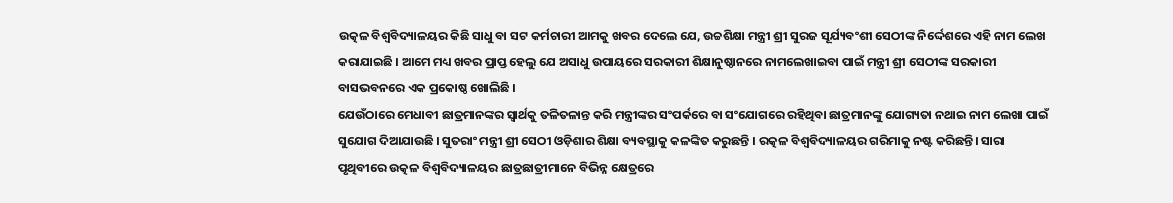ଉତ୍କଳ ବିଶ୍ଵବିଦ୍ୟାଳୟର କିଛି ସାଧୁ ବା ସଟ କର୍ମଚାରୀ ଆମକୁ ଖବର ଦେଲେ ଯେ, ଉଚ୍ଚଶିକ୍ଷା ମନ୍ତ୍ରୀ ଶ୍ରୀ ସୁରଜ ସୂର୍ଯ୍ୟବଂଶୀ ସେଠୀଙ୍କ ନିର୍ଦ୍ଦେଶରେ ଏହି ନାମ ଲେଖ କରାଯାଇଛି । ଆମେ ମଧ୍ୟ ଖବର ପ୍ରାପ୍ତ ହେଲୁ ଯେ ଅସାଧୁ ଉପାୟରେ ସରକାରୀ ଶିକ୍ଷାନୁଷ୍ଠାନରେ ନାମଲେଖାଇବା ପାଇଁ ମନ୍ତ୍ରୀ ଶ୍ରୀ ସେଠୀଙ୍କ ସରକାରୀ ବାସଭବନରେ ଏକ ପ୍ରକୋଷ୍ଠ ଖୋଲିଛି ।
ଯେଉଁଠାରେ ମେଧାବୀ ଛାତ୍ରମାନଙ୍କର ସ୍ଵାର୍ଥକୁ ତଳିତଳାନ୍ତ କରି ମନ୍ତ୍ରୀଙ୍କର ସଂପର୍କରେ ବା ସଂଯୋଗରେ ରହିଥିବା ଛାତ୍ରମାନଙ୍କୁ ଯୋଗ୍ୟତା ନଥାଇ ନାମ ଲେଖା ପାଇଁ ସୁଯୋଗ ଦିଆଯାଉଛି । ସୁତରାଂ ମନ୍ତ୍ରୀ ଶ୍ରୀ ସେଠୀ ଓଡ଼ିଶାର ଶିକ୍ଷା ବ୍ୟବସ୍ଥାକୁ କଳଙ୍କିତ କରୁଛନ୍ତି । ରତ୍କଳ ବିଶ୍ଵବିଦ୍ୟାଳୟର ଗରିମାକୁ ନଷ୍ଟ କରିଛନ୍ତି। ସାରା ପୃଥିବୀରେ ଉତ୍କଳ ବିଶ୍ଵବିଦ୍ୟାଳୟର ଛାତ୍ରଛାତ୍ରୀମାନେ ବିଭିନ୍ନ କ୍ଷେତ୍ରରେ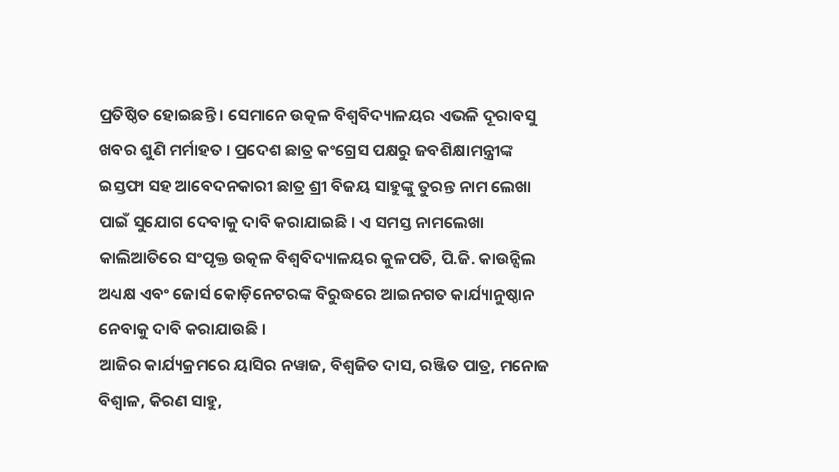ପ୍ରତିଷ୍ଠିତ ହୋଇଛନ୍ତି । ସେମାନେ ଉତ୍କଳ ବିଶ୍ଵବିଦ୍ୟାଳୟର ଏଭଳି ଦୂରାବସୁ ଖବର ଶୁଣି ମର୍ମାହତ । ପ୍ରଦେଶ ଛାତ୍ର କଂଗ୍ରେସ ପକ୍ଷରୁ ଜବଶିକ୍ଷାମନ୍ତ୍ରୀଙ୍କ ଇସ୍ତଫା ସହ ଆବେଦନକାରୀ ଛାତ୍ର ଶ୍ରୀ ବିଜୟ ସାହୁଙ୍କୁ ତୁରନ୍ତ ନାମ ଲେଖା ପାଇଁ ସୁଯୋଗ ଦେବାକୁ ଦାବି କରାଯାଇଛି । ଏ ସମସ୍ତ ନାମଲେଖା କାଲିଆତିରେ ସଂପୃକ୍ତ ଉତ୍କଳ ବିଶ୍ଵବିଦ୍ୟାଳୟର କୁଳପତି, ପି.ଜି. କାଉନ୍ସିଲ ଅଧ୍ୟକ୍ଷ ଏବଂ ଜୋର୍ସ କୋଡ଼ିନେଟରଙ୍କ ବିରୁଦ୍ଧରେ ଆଇନଗତ କାର୍ଯ୍ୟାନୁଷ୍ଠାନ ନେବାକୁ ଦାବି କରାଯାଉଛି ।
ଆଜିର କାର୍ଯ୍ୟକ୍ରମରେ ୟାସିର ନୱାଜ, ବିଶ୍ବଜିତ ଦାସ, ରଞ୍ଜିତ ପାତ୍ର, ମନୋଜ ବିଶ୍ଵାଳ, କିରଣ ସାହୁ,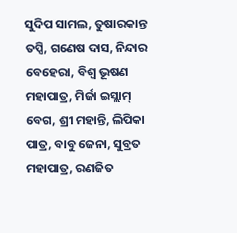ସୁଦିପ ସାମଲ, ତୁଷାରକାନ୍ତ ତପ୍ସି, ଗଣେଷ ଦାସ, ନିନ୍ଦାର ବେହେରା, ବିଶ୍ଵ ଭୂଷଣ ମହାପାତ୍ର, ମିର୍ଜା ଇସ୍ଲାମ୍ ବେଗ, ଶ୍ରୀ ମହାନ୍ତି, ଲିପିକା ପାତ୍ର, ବାବୁ ଜେନା, ସୁବ୍ରତ ମହାପାତ୍ର, ରଣଜିତ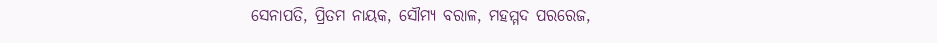ସେନାପତି, ପ୍ରିତମ ନାୟକ, ସୌମ୍ୟ ବରାଳ, ମହମ୍ମଦ ପରରେଜ,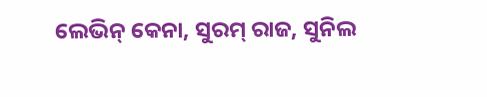ଲେଭିନ୍ କେନା, ସୁରମ୍ ରାଜ, ସୁନିଲ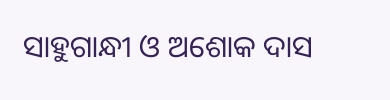ସାହୁଗାନ୍ଧୀ ଓ ଅଶୋକ ଦାସ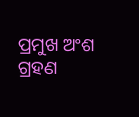ପ୍ରମୁଖ ଅଂଶ ଗ୍ରହଣ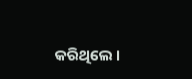କରିଥିଲେ ।